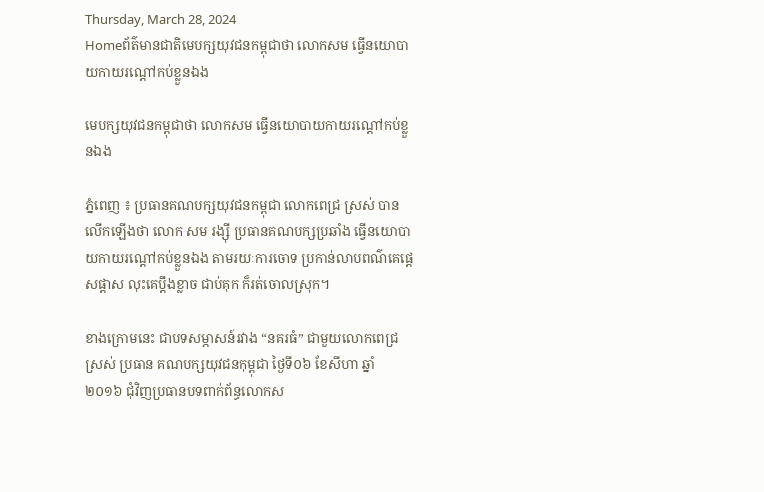Thursday, March 28, 2024
Homeព័ត៌មានជាតិមេបក្សយុវជនកម្ពុជាថា លោកសម ធ្វើនយោបាយកាយរណ្តៅកប់ខ្លួនឯង

មេបក្សយុវជនកម្ពុជាថា លោកសម ធ្វើនយោបាយកាយរណ្តៅកប់ខ្លួនឯង

ភ្នំពេញ ៖ ប្រធានគណបក្សយុវជនកម្ពុជា លោកពេជ្រ ស្រស់ បានលើកឡើងថា លោក សម រង្ស៊ី ប្រធានគណបក្សប្រឆាំង ធ្វើនយោបាយកាយរណ្តៅកប់ខ្លួនឯង តាមរយៈការចោទ ប្រកាន់លាបពណ៌គេផ្តេសផ្តាស លុះគេប្តឹងខ្លាច ជាប់គុក ក៏រត់ចោលស្រុក។

ខាងក្រោមនេះ ជាបទសម្ភាសន៍រវាង “នគរធំ” ជាមួយលោកពេជ្រ ស្រស់ ប្រធាន គណបក្សយុវជនកុម្ពុជា ថ្ងៃទី០៦ ខែសីហា ឆ្នាំ ២០១៦ ជុំវិញប្រធានបទពាក់ព័ន្ធលោកស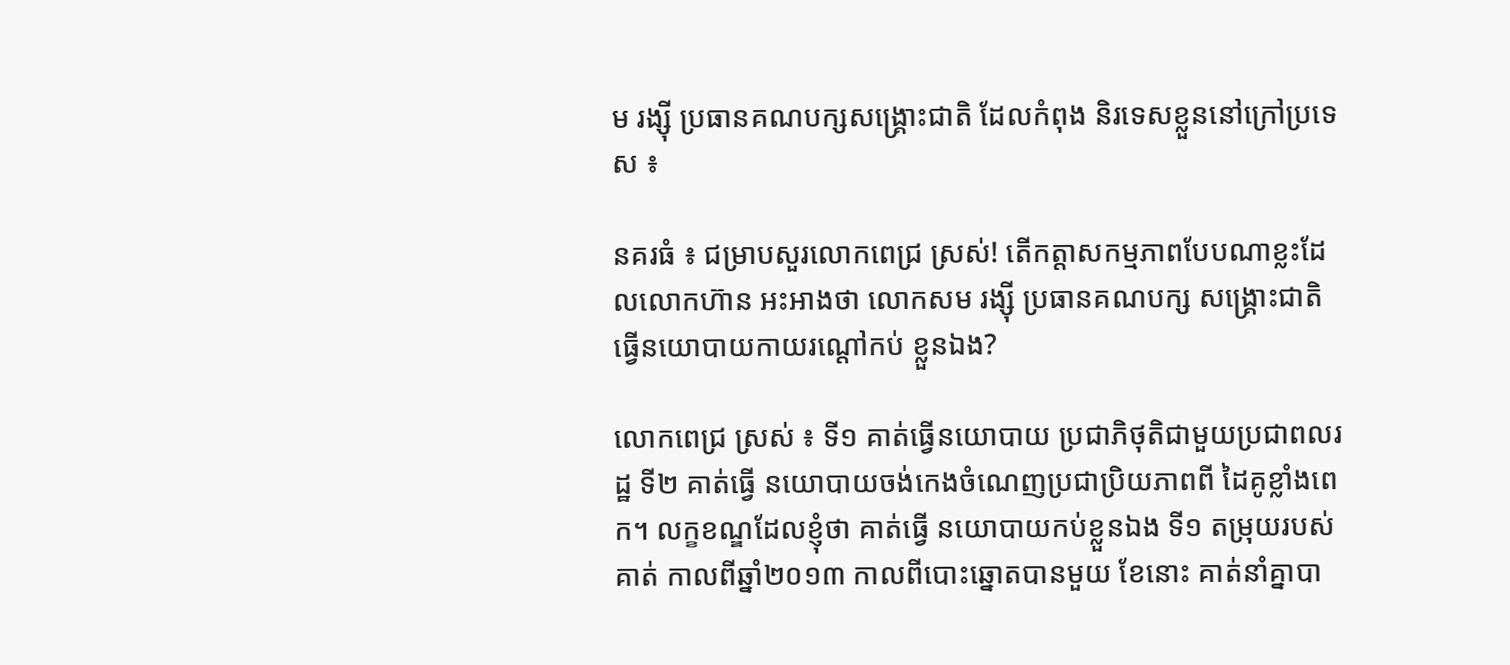ម រង្ស៊ី ប្រធានគណបក្សសង្គ្រោះជាតិ ដែលកំពុង និរទេសខ្លួននៅក្រៅប្រទេស ៖

នគរធំ ៖ ជម្រាបសួរលោកពេជ្រ ស្រស់! តើកត្តាសកម្មភាពបែបណាខ្លះដែលលោកហ៊ាន អះអាងថា លោកសម រង្ស៊ី ប្រធានគណបក្ស សង្គ្រោះជាតិ ធ្វើនយោបាយកាយរណ្តៅកប់ ខ្លួនឯង?

លោកពេជ្រ ស្រស់ ៖ ទី១ គាត់ធ្វើនយោបាយ ប្រជាភិថុតិជាមួយប្រជាពលរដ្ឋ ទី២ គាត់ធ្វើ នយោបាយចង់កេងចំណេញប្រជាប្រិយភាពពី ដៃគូខ្លាំងពេក។ លក្ខខណ្ឌដែលខ្ញុំថា គាត់ធ្វើ នយោបាយកប់ខ្លួនឯង ទី១ តម្រុយរបស់គាត់ កាលពីឆ្នាំ២០១៣ កាលពីបោះឆ្នោតបានមួយ ខែនោះ គាត់នាំគ្នាបា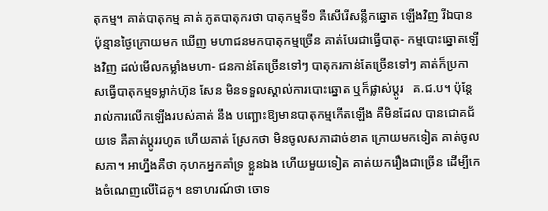តុកម្ម។ គាត់បាតុកម្ម គាត់ ភូតបាតុករថា បាតុកម្មទី១ គឺសើរើសន្លឹកឆ្នោត ឡើងវិញ រីឯបានប៉ុន្មានថ្ងៃក្រោយមក ឃើញ មហាជនមកបាតុកម្មច្រើន គាត់បែរជាធ្វើបាតុ- កម្មបោះឆ្នោតឡើងវិញ ដល់មើលកម្លាំងមហា- ជនកាន់តែច្រើនទៅៗ បាតុករកាន់តែច្រើនទៅៗ គាត់ក៏ប្រកាសធ្វើបាតុកម្មទម្លាក់ហ៊ុន សែន មិនទទួលស្គាល់ការបោះឆ្នោត ឬក៏ផ្លាស់ប្តូរ   គ.ជ.ប។ ប៉ុន្តែរាល់ការលើកឡើងរបស់គាត់ នឹង បញ្ឆោះឱ្យមានបាតុកម្មកើតឡើង គឺមិនដែល បានជោគជ័យទេ គឺគាត់ប្តូររហូត ហើយគាត់ ស្រែកថា មិនចូលសភាដាច់ខាត ក្រោយមកទៀត គាត់ចូលសភា។ អាហ្នឹងគឺថា កុហកអ្នកគាំទ្រ ខ្លួនឯង ហើយមួយទៀត គាត់យករឿងជាច្រើន ដើម្បីកេងចំណេញលើដៃគូ។ ឧទាហរណ៍ថា ចោទ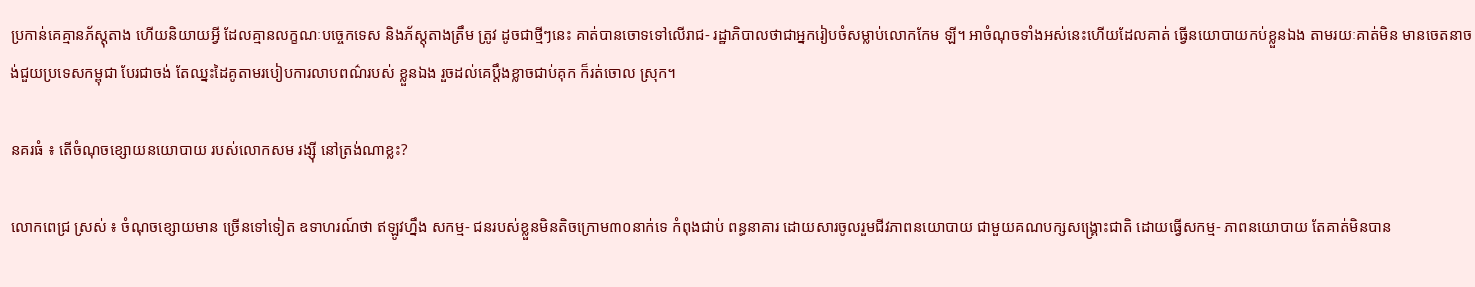ប្រកាន់គេគ្មានភ័ស្តុតាង ហើយនិយាយអ្វី ដែលគ្មានលក្ខណៈបច្ចេកទេស និងភ័ស្តុតាងត្រឹម ត្រូវ ដូចជាថ្មីៗនេះ គាត់បានចោទទៅលើរាជ- រដ្ឋាភិបាលថាជាអ្នករៀបចំសម្លាប់លោកកែម ឡី។ អាចំណុចទាំងអស់នេះហើយដែលគាត់ ធ្វើនយោបាយកប់ខ្លួនឯង តាមរយៈគាត់មិន មានចេតនាចង់ជួយប្រទេសកម្ពុជា បែរជាចង់ តែឈ្នះដៃគូតាមរបៀបការលាបពណ៌របស់ ខ្លួនឯង រួចដល់គេប្តឹងខ្លាចជាប់គុក ក៏រត់ចោល ស្រុក។

នគរធំ ៖ តើចំណុចខ្សោយនយោបាយ របស់លោកសម រង្ស៊ី នៅត្រង់ណាខ្លះ?

លោកពេជ្រ ស្រស់ ៖ ចំណុចខ្សោយមាន ច្រើនទៅទៀត ឧទាហរណ៍ថា ឥឡូវហ្នឹង សកម្ម- ជនរបស់ខ្លួនមិនតិចក្រោម៣០នាក់ទេ កំពុងជាប់ ពន្ធនាគារ ដោយសារចូលរួមជីវភាពនយោបាយ ជាមួយគណបក្សសង្គ្រោះជាតិ ដោយធ្វើសកម្ម- ភាពនយោបាយ តែគាត់មិនបាន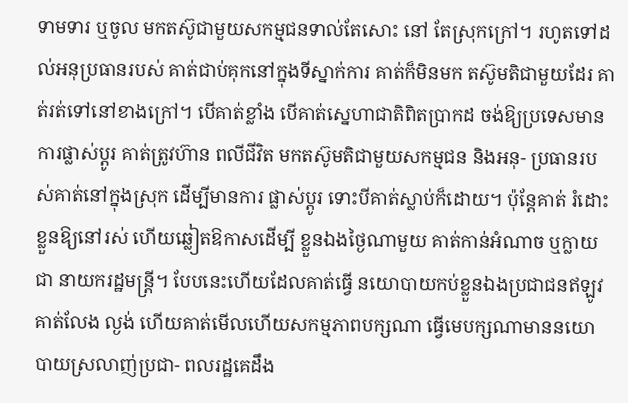ទាមទារ ឬចូល មកតស៊ូជាមួយសកម្មជនទាល់តែសោះ នៅ តែស្រុកក្រៅ។ រហូតទៅដល់អនុប្រធានរបស់ គាត់ជាប់គុកនៅក្នុងទីស្នាក់ការ គាត់ក៏មិនមក តស៊ូមតិជាមួយដែរ គាត់រត់ទៅនៅខាងក្រៅ។ បើគាត់ខ្លាំង បើគាត់ស្នេហាជាតិពិតប្រាកដ ចង់ឱ្យប្រទេសមានការផ្លាស់ប្តូរ គាត់ត្រូវហ៊ាន ពលីជីវិត មកតស៊ូមតិជាមួយសកម្មជន និងអនុ- ប្រធានរបស់គាត់នៅក្នុងស្រុក ដើម្បីមានការ ផ្លាស់ប្តូរ ទោះបីគាត់ស្លាប់ក៏ដោយ។ ប៉ុន្តែគាត់ រំដោះខ្លួនឱ្យនៅរស់ ហើយឆ្លៀតឱកាសដើម្បី ខ្លួនឯងថ្ងៃណាមួយ គាត់កាន់អំណាច ឬក្លាយជា នាយករដ្ឋមន្ត្រី។ បែបនេះហើយដែលគាត់ធ្វើ នយោបាយកប់ខ្លួនឯងប្រជាជនឥឡូវគាត់លែង ល្ងង់ ហើយគាត់មើលហើយសកម្មភាពបក្សណា ធ្វើមេបក្សណាមាននយោបាយស្រលាញ់ប្រជា- ពលរដ្ឋគេដឹង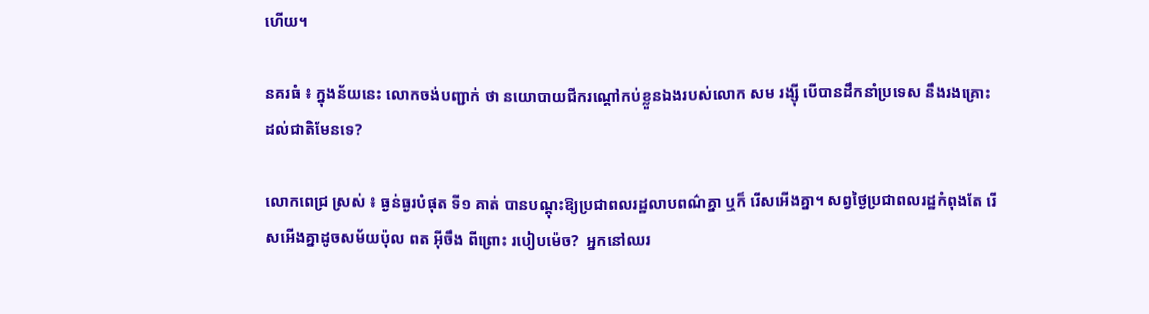ហើយ។

នគរធំ ៖ ក្នុងន័យនេះ លោកចង់បញ្ជាក់ ថា នយោបាយជីករណ្តៅកប់ខ្លួនឯងរបស់លោក សម រង្ស៊ី បើបានដឹកនាំប្រទេស នឹងរងគ្រោះ ដល់ជាតិមែនទេ?

លោកពេជ្រ ស្រស់ ៖ ធ្ងន់ធ្ងរបំផុត ទី១ គាត់ បានបណ្តុះឱ្យប្រជាពលរដ្ឋលាបពណ៌គ្នា ឬក៏ រើសអើងគ្នា។ សព្វថ្ងៃប្រជាពលរដ្ឋកំពុងតែ រើសអើងគ្នាដូចសម័យប៉ុល ពត អ៊ីចឹង ពីព្រោះ របៀបម៉េច?  អ្នកនៅឈរ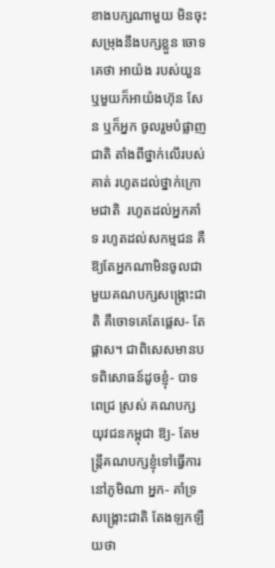ខាងបក្សណាមួយ មិនចុះសម្រុងនឹងបក្សខ្លួន ចោទគេថា អាយ៉ង របស់យួន ឬមួយក៏អាយ៉ងហ៊ុន សែន ឬក៏អ្នក ចូលរួមបំផ្លាញជាតិ តាំងពីថ្នាក់លើរបស់គាត់ រហូតដល់ថ្នាក់ក្រោមជាតិ  រហូតដល់អ្នកគាំទ រហូតដល់សកម្មជន គឺឱ្យតែអ្នកណាមិនចូលជា មួយគណបក្សសង្គ្រោះជាតិ គឺចោទគេតែផ្តេស- តែផ្តាស។ ជាពិសេសមានបទពិសោធន៍ដូចខ្ញុំ- បាទ ពេជ្រ ស្រស់ គណបក្សយុវជនកម្ពុជា ឱ្យ- តែមន្ត្រីគណបក្សខ្ញុំទៅធ្វើការនៅភូមិណា អ្នក- គាំទ្រសង្គ្រោះជាតិ តែងឡកឡឺយថា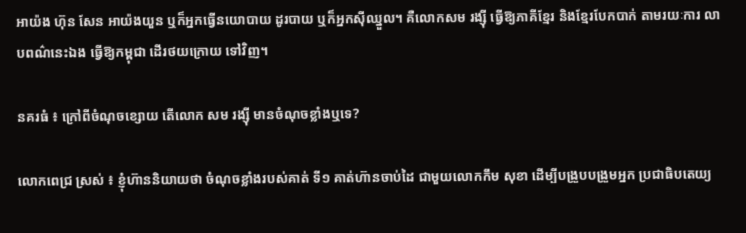អាយ៉ង ហ៊ុន សែន អាយ៉ងយួន ឬក៏អ្នកធ្វើនយោបាយ ដូរបាយ ឬក៏អ្នកស៊ីឈ្នួល។ គឺលោកសម រង្ស៊ី ធ្វើឱ្យភាគីខ្មែរ និងខ្មែរបែកបាក់ តាមរយៈការ លាបពណ៌នេះឯង ធ្វើឱ្យកម្ពុជា ដើរថយក្រោយ ទៅវិញ។

នគរធំ ៖ ក្រៅពីចំណុចខ្សោយ តើលោក សម រង្ស៊ី មានចំណុចខ្លាំងឬទេ?

លោកពេជ្រ ស្រស់ ៖ ខ្ញុំហ៊ាននិយាយថា ចំណុចខ្លាំងរបស់គាត់ ទី១ គាត់ហ៊ានចាប់ដៃ ជាមួយលោកកឹម សុខា ដើម្បីបង្រួបបង្រួមអ្នក ប្រជាធិបតេយ្យ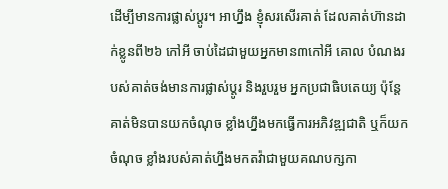ដើម្បីមានការផ្លាស់ប្តូរ។ អាហ្នឹង ខ្ញុំសរសើរគាត់ ដែលគាត់ហ៊ានដាក់ខ្លូនពី២៦ កៅអី ចាប់ដៃជាមួយអ្នកមាន៣កៅអី គោល បំណងរបស់គាត់ចង់មានការផ្លាស់ប្តូរ និងរួបរួម អ្នកប្រជាធិបតេយ្យ ប៉ុន្តែគាត់មិនបានយកចំណុច ខ្លាំងហ្នឹងមកធ្វើការអភិវឌ្ឍជាតិ ឬក៏យកចំណុច ខ្លាំងរបស់គាត់ហ្នឹងមកតវ៉ាជាមួយគណបក្សកា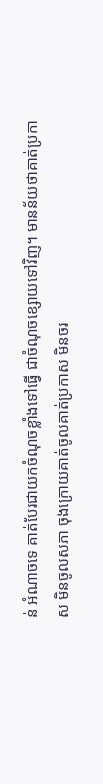ន់ អំណាចទេ គាត់បែរជាយកចំណុចខ្លាំងទៅធ្វើ ជាចំណុចខ្សោយទៅវិញ។ មានន័យថាគាត់ប្រកាស មិនចូលសភា ចុងក្រោយគាត់ចូលគាត់ប្រកាស មិនចរ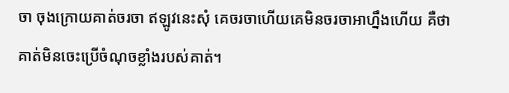ចា ចុងក្រោយគាត់ចរចា ឥឡូវនេះសុំ គេចរចាហើយគេមិនចរចាអាហ្នឹងហើយ គឺថា គាត់មិនចេះប្រើចំណុចខ្លាំងរបស់គាត់។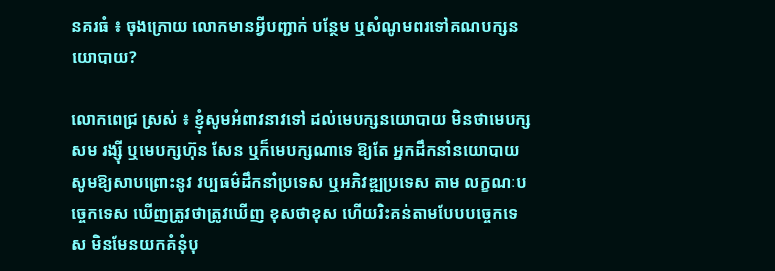នគរធំ ៖ ចុងក្រោយ លោកមានអ្វីបញ្ជាក់ បន្ថែម ឬសំណូមពរទៅគណបក្សនយោបាយ?

លោកពេជ្រ ស្រស់ ៖ ខ្ញុំសូមអំពាវនាវទៅ ដល់មេបក្សនយោបាយ មិនថាមេបក្សសម រង្ស៊ី ឬមេបក្សហ៊ុន សែន ឬក៏មេបក្សណាទេ ឱ្យតែ អ្នកដឹកនាំនយោបាយ សូមឱ្យសាបព្រោះនូវ វប្បធម៌ដឹកនាំប្រទេស ឬអភិវឌ្ឍប្រទេស តាម លក្ខណៈបច្ចេកទេស ឃើញត្រូវថាត្រូវឃើញ ខុសថាខុស ហើយរិះគន់តាមបែបបច្ចេកទេស មិនមែនយកគំនុំបុ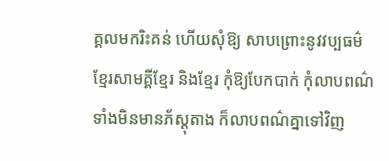គ្គលមករិះគន់ ហើយសុំឱ្យ សាបព្រោះនូវវប្បធម៌ខ្មែរសាមគ្គីខ្មែរ និងខ្មែរ កុំឱ្យបែកបាក់ កុំលាបពណ៌ទាំងមិនមានភ័ស្តុតាង ក៏លាបពណ៌គ្នាទៅវិញ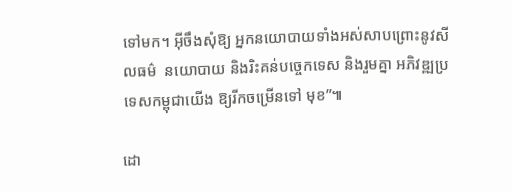ទៅមក។ អ៊ីចឹងសុំឱ្យ អ្នកនយោបាយទាំងអស់សាបព្រោះនូវសីលធម៌  នយោបាយ និងរិះគន់បច្ចេកទេស និងរួមគ្នា អភិវឌ្ឍប្រទេសកម្ពុជាយើង ឱ្យរីកចម្រើនទៅ មុខ”៕

ដោ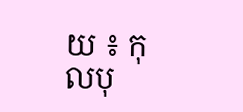យ ៖ កុលបុ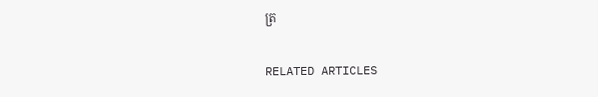ត្រ

RELATED ARTICLES